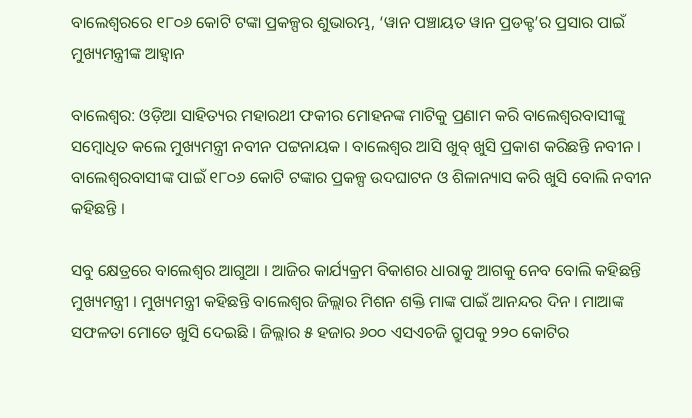ବାଲେଶ୍ବରରେ ୧୮୦୬ କୋଟି ଟଙ୍କା ପ୍ରକଳ୍ପର ଶୁଭାରମ୍ଭ, ‘ୱାନ ପଞ୍ଚାୟତ ୱାନ ପ୍ରଡକ୍ଟ’ର ପ୍ରସାର ପାଇଁ ମୁଖ୍ୟମନ୍ତ୍ରୀଙ୍କ ଆହ୍ବାନ

ବାଲେଶ୍ବର: ଓଡ଼ିଆ ସାହିତ୍ୟର ମହାରଥୀ ଫକୀର ମୋହନଙ୍କ ମାଟିକୁ ପ୍ରଣାମ କରି ବାଲେଶ୍ବରବାସୀଙ୍କୁ ସମ୍ବୋଧିତ କଲେ ମୁଖ୍ୟମନ୍ତ୍ରୀ ନବୀନ ପଟ୍ଟନାୟକ । ବାଲେଶ୍ବର ଆସି ଖୁବ୍ ଖୁସି ପ୍ରକାଶ କରିଛନ୍ତି ନବୀନ । ବାଲେଶ୍ବରବାସୀଙ୍କ ପାଇଁ ୧୮୦୬ କୋଟି ଟଙ୍କାର ପ୍ରକଳ୍ପ ଉଦଘାଟନ ଓ ଶିଳାନ୍ୟାସ କରି ଖୁସି ବୋଲି ନବୀନ କହିଛନ୍ତି ।

ସବୁ କ୍ଷେତ୍ରରେ ବାଲେଶ୍ବର ଆଗୁଆ । ଆଜିର କାର୍ଯ୍ୟକ୍ରମ ବିକାଶର ଧାରାକୁ ଆଗକୁ ନେବ ବୋଲି କହିଛନ୍ତି ମୁଖ୍ୟମନ୍ତ୍ରୀ । ମୁଖ୍ୟମନ୍ତ୍ରୀ କହିଛନ୍ତି ବାଲେଶ୍ବର ଜିଲ୍ଲାର ମିଶନ ଶକ୍ତି ମାଙ୍କ ପାଇଁ ଆନନ୍ଦର ଦିନ । ମାଆଙ୍କ ସଫଳତା ମୋତେ ଖୁସି ଦେଇଛି । ଜିଲ୍ଲାର ୫ ହଜାର ୬୦୦ ଏସଏଚଜି ଗ୍ରୁପକୁ ୨୨୦ କୋଟିର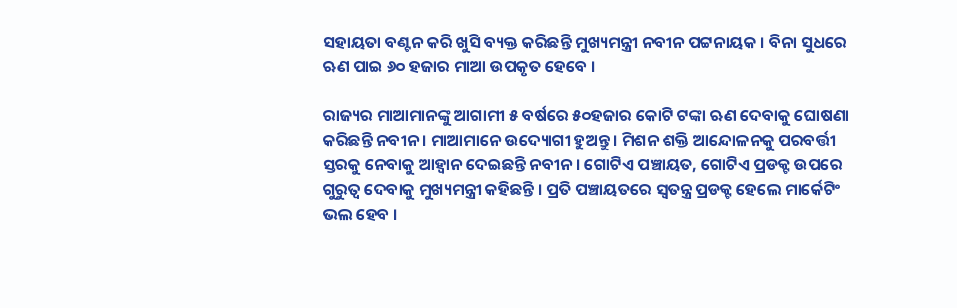ସହାୟତା ବଣ୍ଟନ କରି ଖୁସି ବ୍ୟକ୍ତ କରିଛନ୍ତି ମୁଖ୍ୟମନ୍ତ୍ରୀ ନବୀନ ପଟ୍ଟନାୟକ । ବିନା ସୁଧରେ ଋଣ ପାଇ ୬୦ ହଜାର ମାଆ ଉପକୃତ ହେବେ ।

ରାଜ୍ୟର ମାଆମାନଙ୍କୁ ଆଗାମୀ ୫ ବର୍ଷରେ ୫୦ହଜାର କୋଟି ଟଙ୍କା ଋଣ ଦେବାକୁ ଘୋଷଣା କରିଛନ୍ତି ନବୀନ । ମାଆମାନେ ଉଦ୍ୟୋଗୀ ହୁଅନ୍ତୁ । ମିଶନ ଶକ୍ତି ଆନ୍ଦୋଳନକୁ ପରବର୍ତ୍ତୀ ସ୍ତରକୁ ନେବାକୁ ଆହ୍ବାନ ଦେଇଛନ୍ତି ନବୀନ । ଗୋଟିଏ ପଞ୍ଚାୟତ, ଗୋଟିଏ ପ୍ରଡକ୍ଟ ଉପରେ ଗୁରୁତ୍ବ ଦେବାକୁ ମୁଖ୍ୟମନ୍ତ୍ରୀ କହିଛନ୍ତି । ପ୍ରତି ପଞ୍ଚାୟତରେ ସ୍ବତନ୍ତ୍ର ପ୍ରଡକ୍ଟ ହେଲେ ମାର୍କେଟିଂ ଭଲ ହେବ ।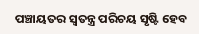ପଞ୍ଚାୟତର ସ୍ବତନ୍ତ୍ର ପରିଚୟ ସୃଷ୍ଟି ହେବ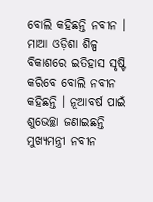ବୋଲି କହିଛନ୍ତି ନବୀନ । ମାଆ ଓଡ଼ିଶା ଶିଳ୍ପ ବିକାଶରେ ଇତିହାସ ସୃଷ୍ଟି କରିବେ ବୋଲି ନବୀନ କହିଛନ୍ତି । ନୂଆବର୍ଷ ପାଇଁ ଶୁଭେଚ୍ଛା ଜଣାଇଛନ୍ତି ମୁଖ୍ୟମନ୍ତ୍ରୀ ନବୀନ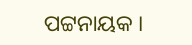ପଟ୍ଟନାୟକ ।